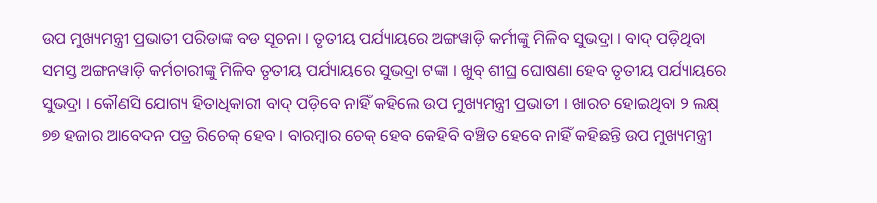ଉପ ମୁଖ୍ୟମନ୍ତ୍ରୀ ପ୍ରଭାତୀ ପରିଡାଙ୍କ ବଡ ସୂଚନା । ତୃତୀୟ ପର୍ଯ୍ୟାୟରେ ଅଙ୍ଗୱାଡ଼ି କର୍ମୀଙ୍କୁ ମିଳିବ ସୁଭଦ୍ରା । ବାଦ୍ ପଡ଼ିଥିବା ସମସ୍ତ ଅଙ୍ଗନୱାଡ଼ି କର୍ମଚାରୀଙ୍କୁ ମିଳିବ ତୃତୀୟ ପର୍ଯ୍ୟାୟରେ ସୁଭଦ୍ରା ଟଙ୍କା । ଖୁବ୍ ଶୀଘ୍ର ଘୋଷଣା ହେବ ତୃତୀୟ ପର୍ଯ୍ୟାୟରେ ସୁଭଦ୍ରା । କୌଣସି ଯୋଗ୍ୟ ହିତାଧିକାରୀ ବାଦ୍ ପଡ଼ିବେ ନାହିଁ କହିଲେ ଉପ ମୁଖ୍ୟମନ୍ତ୍ରୀ ପ୍ରଭାତୀ । ଖାରଚ ହୋଇଥିବା ୨ ଲକ୍ଷ୍ ୭୭ ହଜାର ଆବେଦନ ପତ୍ର ରିଚେକ୍ ହେବ । ବାରମ୍ବାର ଚେକ୍ ହେବ କେହିବି ବଞ୍ଚିତ ହେବେ ନାହିଁ କହିଛନ୍ତି ଉପ ମୁଖ୍ୟମନ୍ତ୍ରୀ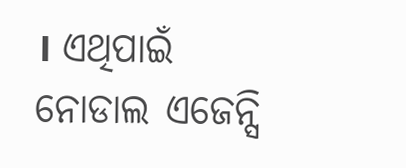। ଏଥିପାଇଁ ନୋଡାଲ ଏଜେନ୍ସି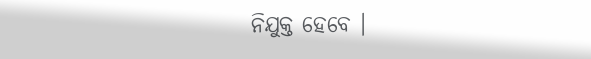ନିଯୁକ୍ତ ହେବେ ।